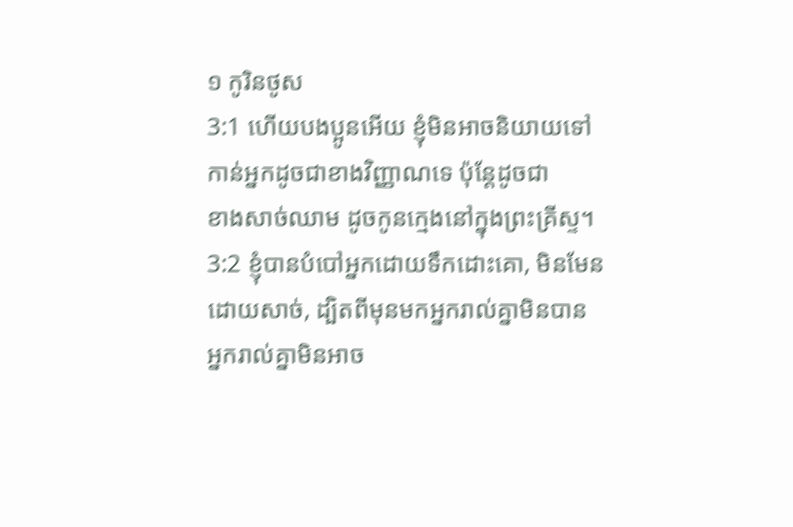១ កូរិនថូស
3:1 ហើយបងប្អូនអើយ ខ្ញុំមិនអាចនិយាយទៅកាន់អ្នកដូចជាខាងវិញ្ញាណទេ ប៉ុន្តែដូចជា
ខាងសាច់ឈាម ដូចកូនក្មេងនៅក្នុងព្រះគ្រីស្ទ។
3:2 ខ្ញុំបានបំបៅអ្នកដោយទឹកដោះគោ, មិនមែនដោយសាច់, ដ្បិតពីមុនមកអ្នករាល់គ្នាមិនបាន
អ្នករាល់គ្នាមិនអាច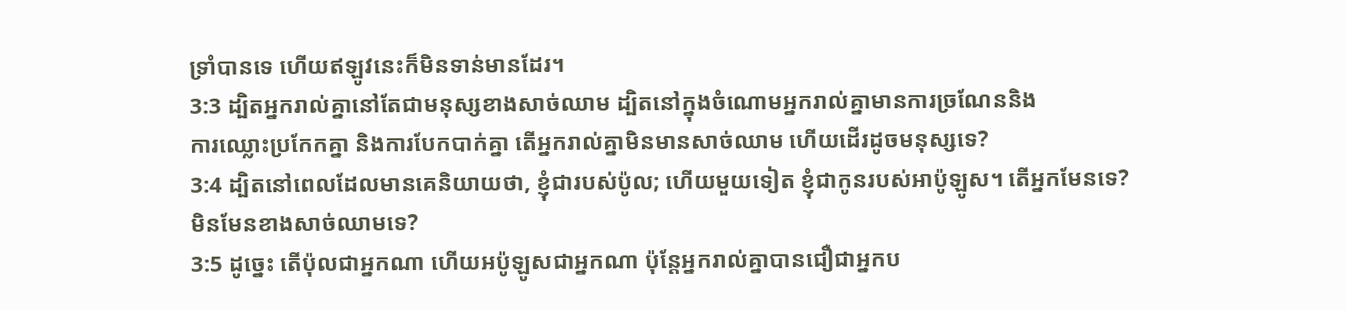ទ្រាំបានទេ ហើយឥឡូវនេះក៏មិនទាន់មានដែរ។
3:3 ដ្បិតអ្នករាល់គ្នានៅតែជាមនុស្សខាងសាច់ឈាម ដ្បិតនៅក្នុងចំណោមអ្នករាល់គ្នាមានការច្រណែននិង
ការឈ្លោះប្រកែកគ្នា និងការបែកបាក់គ្នា តើអ្នករាល់គ្នាមិនមានសាច់ឈាម ហើយដើរដូចមនុស្សទេ?
3:4 ដ្បិតនៅពេលដែលមានគេនិយាយថា, ខ្ញុំជារបស់ប៉ូល; ហើយមួយទៀត ខ្ញុំជាកូនរបស់អាប៉ូឡូស។ តើអ្នកមែនទេ?
មិនមែនខាងសាច់ឈាមទេ?
3:5 ដូច្នេះ តើប៉ុលជាអ្នកណា ហើយអប៉ូឡូសជាអ្នកណា ប៉ុន្តែអ្នករាល់គ្នាបានជឿជាអ្នកប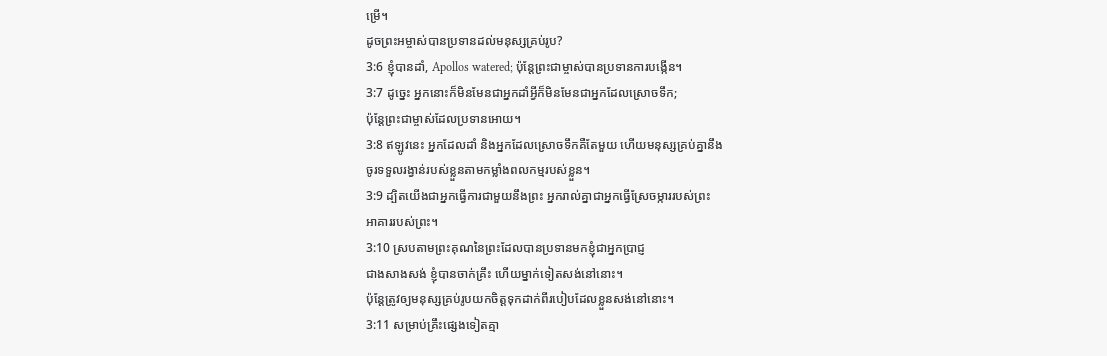ម្រើ។
ដូចព្រះអម្ចាស់បានប្រទានដល់មនុស្សគ្រប់រូប?
3:6 ខ្ញុំបានដាំ, Apollos watered; ប៉ុន្តែព្រះជាម្ចាស់បានប្រទានការបង្កើន។
3:7 ដូច្នេះ អ្នកនោះក៏មិនមែនជាអ្នកដាំអ្វីក៏មិនមែនជាអ្នកដែលស្រោចទឹក;
ប៉ុន្តែព្រះជាម្ចាស់ដែលប្រទានអោយ។
3:8 ឥឡូវនេះ អ្នកដែលដាំ និងអ្នកដែលស្រោចទឹកគឺតែមួយ ហើយមនុស្សគ្រប់គ្នានឹង
ចូរទទួលរង្វាន់របស់ខ្លួនតាមកម្លាំងពលកម្មរបស់ខ្លួន។
3:9 ដ្បិតយើងជាអ្នកធ្វើការជាមួយនឹងព្រះ អ្នករាល់គ្នាជាអ្នកធ្វើស្រែចម្ការរបស់ព្រះ
អាគាររបស់ព្រះ។
3:10 ស្របតាមព្រះគុណនៃព្រះដែលបានប្រទានមកខ្ញុំជាអ្នកប្រាជ្ញ
ជាងសាងសង់ ខ្ញុំបានចាក់គ្រឹះ ហើយម្នាក់ទៀតសង់នៅនោះ។
ប៉ុន្តែត្រូវឲ្យមនុស្សគ្រប់រូបយកចិត្តទុកដាក់ពីរបៀបដែលខ្លួនសង់នៅនោះ។
3:11 សម្រាប់គ្រឹះផ្សេងទៀតគ្មា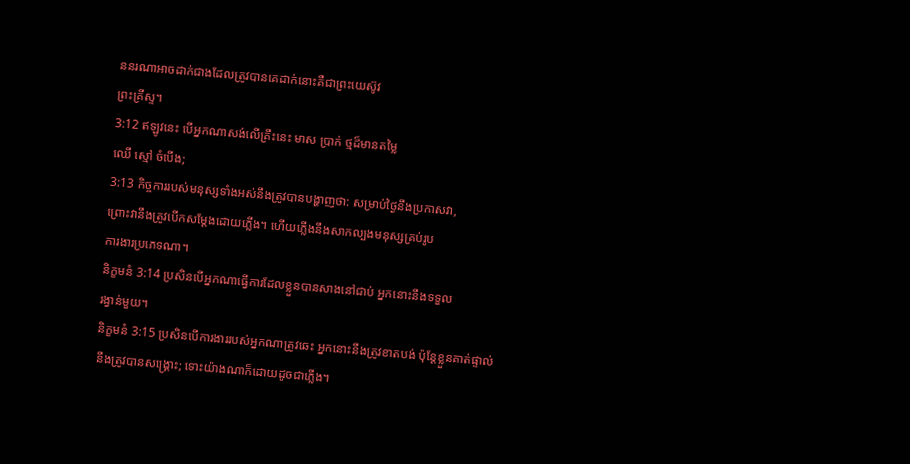ននរណាអាចដាក់ជាងដែលត្រូវបានគេដាក់នោះគឺជាព្រះយេស៊ូវ
ព្រះគ្រីស្ទ។
3:12 ឥឡូវនេះ បើអ្នកណាសង់លើគ្រឹះនេះ មាស ប្រាក់ ថ្មដ៏មានតម្លៃ
ឈើ ស្មៅ ចំបើង;
3:13 កិច្ចការរបស់មនុស្សទាំងអស់នឹងត្រូវបានបង្ហាញថា: សម្រាប់ថ្ងៃនឹងប្រកាសវា,
ព្រោះវានឹងត្រូវបើកសម្តែងដោយភ្លើង។ ហើយភ្លើងនឹងសាកល្បងមនុស្សគ្រប់រូប
ការងារប្រភេទណា។
និក្ខមនំ 3:14 ប្រសិនបើអ្នកណាធ្វើការដែលខ្លួនបានសាងនៅជាប់ អ្នកនោះនឹងទទួល
រង្វាន់មួយ។
និក្ខមនំ 3:15 ប្រសិនបើការងាររបស់អ្នកណាត្រូវឆេះ អ្នកនោះនឹងត្រូវខាតបង់ ប៉ុន្តែខ្លួនគាត់ផ្ទាល់
នឹងត្រូវបានសង្គ្រោះ; ទោះយ៉ាងណាក៏ដោយដូចជាភ្លើង។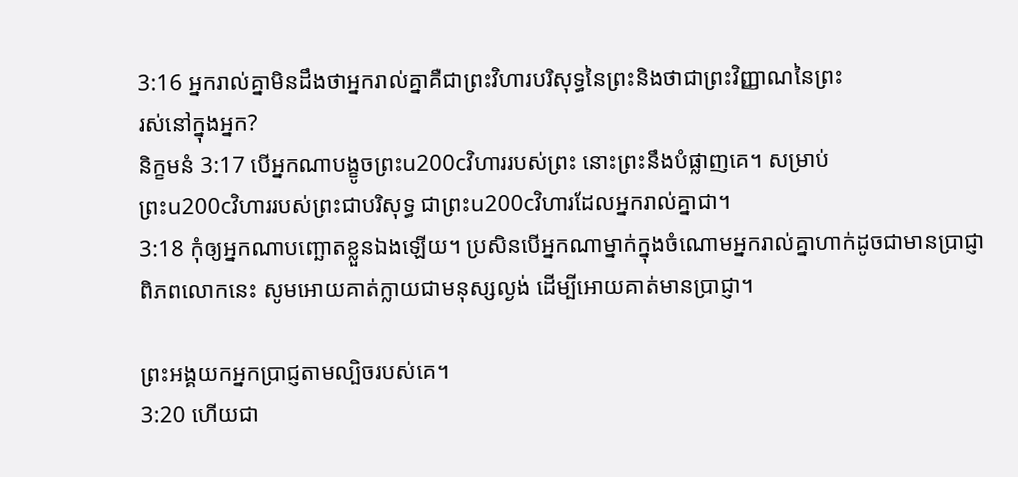3:16 អ្នករាល់គ្នាមិនដឹងថាអ្នករាល់គ្នាគឺជាព្រះវិហារបរិសុទ្ធនៃព្រះនិងថាជាព្រះវិញ្ញាណនៃព្រះ
រស់នៅក្នុងអ្នក?
និក្ខមនំ 3:17 បើអ្នកណាបង្ខូចព្រះu200cវិហាររបស់ព្រះ នោះព្រះនឹងបំផ្លាញគេ។ សម្រាប់
ព្រះu200cវិហាររបស់ព្រះជាបរិសុទ្ធ ជាព្រះu200cវិហារដែលអ្នករាល់គ្នាជា។
3:18 កុំឲ្យអ្នកណាបញ្ឆោតខ្លួនឯងឡើយ។ ប្រសិនបើអ្នកណាម្នាក់ក្នុងចំណោមអ្នករាល់គ្នាហាក់ដូចជាមានប្រាជ្ញា
ពិភពលោកនេះ សូមអោយគាត់ក្លាយជាមនុស្សល្ងង់ ដើម្បីអោយគាត់មានប្រាជ្ញា។

ព្រះអង្គយកអ្នកប្រាជ្ញតាមល្បិចរបស់គេ។
3:20 ហើយជា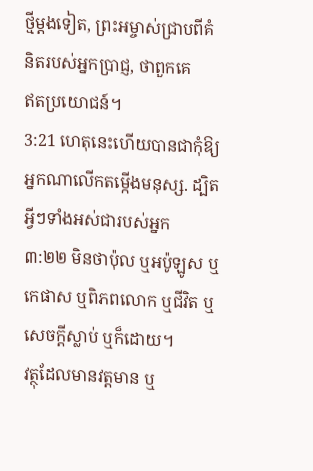ថ្មីម្តងទៀត, ព្រះអម្ចាស់ជ្រាបពីគំនិតរបស់អ្នកប្រាជ្ញ, ថាពួកគេ
ឥតប្រយោជន៍។
3:21 ហេតុនេះហើយបានជាកុំឱ្យអ្នកណាលើកតម្កើងមនុស្ស. ដ្បិតអ្វីៗទាំងអស់ជារបស់អ្នក
៣:២២ មិនថាប៉ុល ឬអប៉ូឡូស ឬកេផាស ឬពិភពលោក ឬជីវិត ឬសេចក្ដីស្លាប់ ឬក៏ដោយ។
វត្ថុដែលមានវត្តមាន ឬ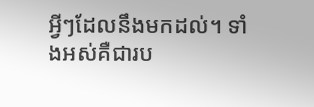អ្វីៗដែលនឹងមកដល់។ ទាំងអស់គឺជារប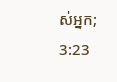ស់អ្នក;
3:23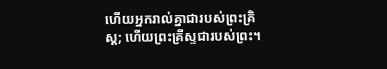ហើយអ្នករាល់គ្នាជារបស់ព្រះគ្រិស្ដ; ហើយព្រះគ្រីស្ទជារបស់ព្រះ។